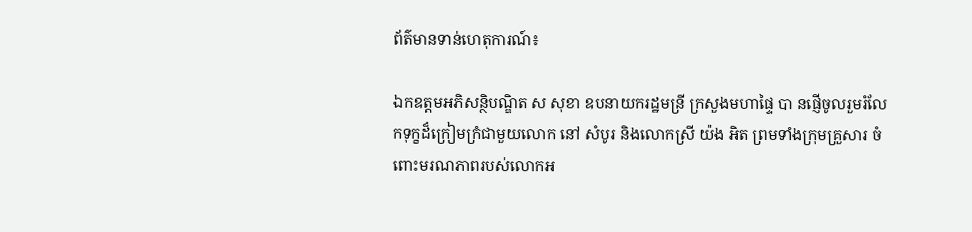ព័ត៌មានទាន់ហេតុការណ៍៖

ឯកឧត្តមអភិសន្ថិបណ្ឌិត ស សុខា ឧបនាយករដ្ឋមន្រី ក្រសួងមហាផ្ទៃ បា នផ្ញើចូលរួមរំលែកទុក្ខដ៏ក្រៀមក្រំជាមួយលោក នៅ សំបូរ និងលោកស្រី យ៉ង អិត ព្រមទាំងក្រុមគ្រួសារ ចំពោះមរណភាពរបស់លោកអ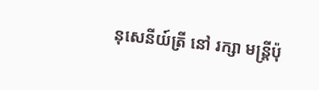នុសេនីយ៍ត្រី នៅ រក្សា មន្ត្រីប៉ុ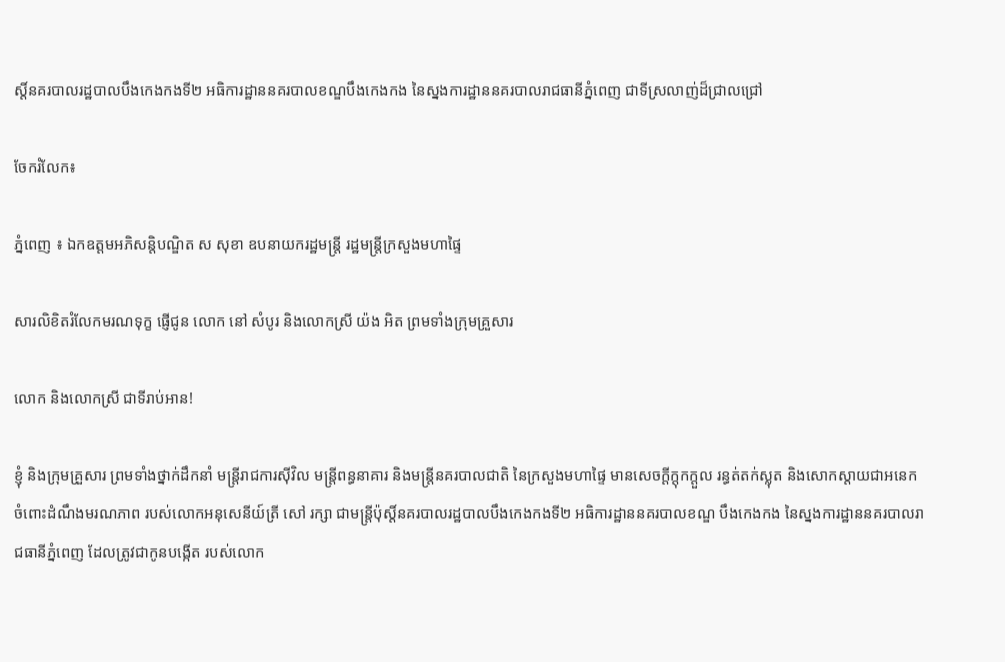ស្តិ៍នគរបាលរដ្ឋបាលបឹងកេងកងទី២ អធិការដ្ឋាននគរបាលខណ្ឌបឹងកេងកង នៃស្នងការដ្ឋាននគរបាលរាជធានីភ្នំពេញ ជាទីស្រលាញ់ដ៏ជ្រាលជ្រៅ

ចែករំលែក៖

ភ្នំពេញ ៖ ឯកឧត្តមអភិសន្តិបណ្ឌិត ស សុខា ឧបនាយករដ្ឋមន្ត្រី រដ្ឋមន្ត្រីក្រសួងមហាផ្ទៃ

សារលិខិតរំលែកមរណទុក្ខ ផ្ញើជូន លោក នៅ សំបូរ និងលោកស្រី យ៉ង អិត ព្រមទាំងក្រុមគ្រួសារ

លោក និងលោកស្រី ជាទីរាប់អាន!

ខ្ញុំ និងក្រុមគ្រួសារ ព្រមទាំងថ្នាក់ដឹកនាំ មន្ត្រីរាជការស៊ីវិល មន្ត្រីពន្ធនាគារ និងមន្ត្រីនគរបាលជាតិ នៃក្រសួងមហាផ្ទៃ មានសេចក្ដីក្ដុកក្ដួល រន្ធត់តក់ស្លុត និងសោកស្តាយជាអនេក ចំពោះដំណឹងមរណភាព របស់លោកអនុសេនីយ៍ត្រី សៅ រក្សា ជាមន្ត្រីប៉ុស្តិ៍នគរបាលរដ្ឋបាលបឹងកេងកងទី២ អធិការដ្ឋាននគរបាលខណ្ឌ បឹងកេងកង នៃស្នងការដ្ឋាននគរបាលរាជធានីភ្នំពេញ ដែលត្រូវជាកូនបង្កើត របស់លោក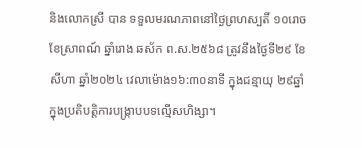និងលោកស្រី បាន ទទួលមរណភាពនៅថ្ងៃព្រហស្បតិ៍ ១០រោច ខែស្រាពណ៍ ឆ្នាំរោង ឆស័ក ព.ស.២៥៦៨ ត្រូវនឹងថ្ងៃទី២៩ ខែសីហា ឆ្នាំ២០២៤ វេលាម៉ោង១៦:៣០នាទី ក្នុងជន្មាយុ ២៩ឆ្នាំ ក្នុងប្រតិបត្តិការបង្ក្រាបបទល្មើសហិង្សា។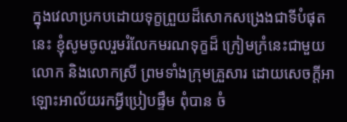ក្នុងវេលាប្រកបដោយទុក្ខព្រួយដ៏សោកសង្រេងជាទីបំផុតនេះ ខ្ញុំសូមចូលរួមរំលែកមរណទុក្ខដ៏ ក្រៀមក្រំនេះជាមួយលោក និងលោកស្រី ព្រមទាំងក្រុមគ្រួសារ ដោយសេចក្តីអាឡោះអាល័យរកអ្វីប្រៀបផ្ទឹម ពុំបាន ចំ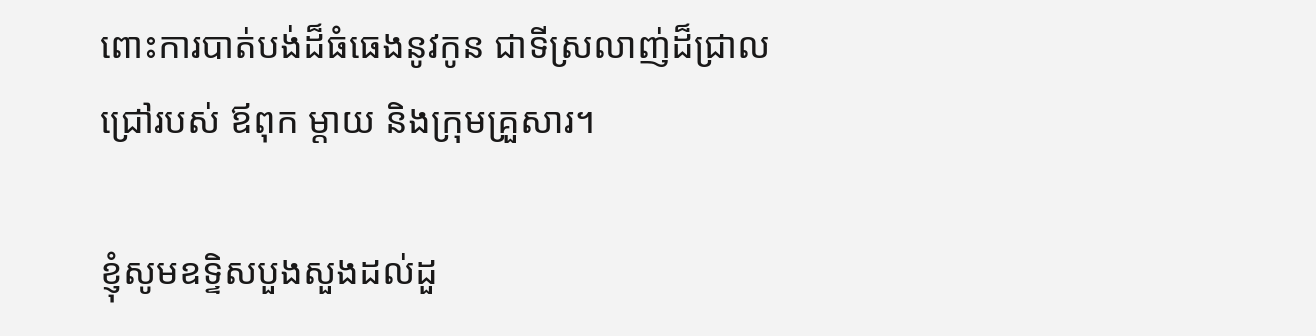ពោះការបាត់បង់ដ៏ធំធេងនូវកូន ជាទីស្រលាញ់ដ៏ជ្រាលជ្រៅរបស់ ឪពុក ម្តាយ និងក្រុមគ្រួសារ។

ខ្ញុំសូមឧទ្ទិសបួងសួងដល់ដួ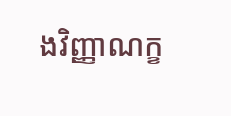ងវិញ្ញាណក្ខ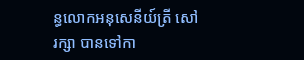ន្ធលោកអនុសេនីយ៍ត្រី សៅ រក្សា បានទៅកា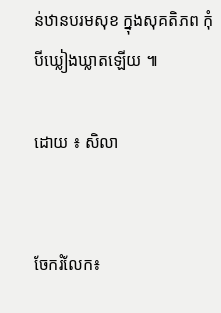ន់ឋានបរមសុខ ក្នុងសុគតិភព កុំបីឃ្លៀងឃ្លាតឡើយ ៕

ដោយ ៖ សិលា


ចែករំលែក៖